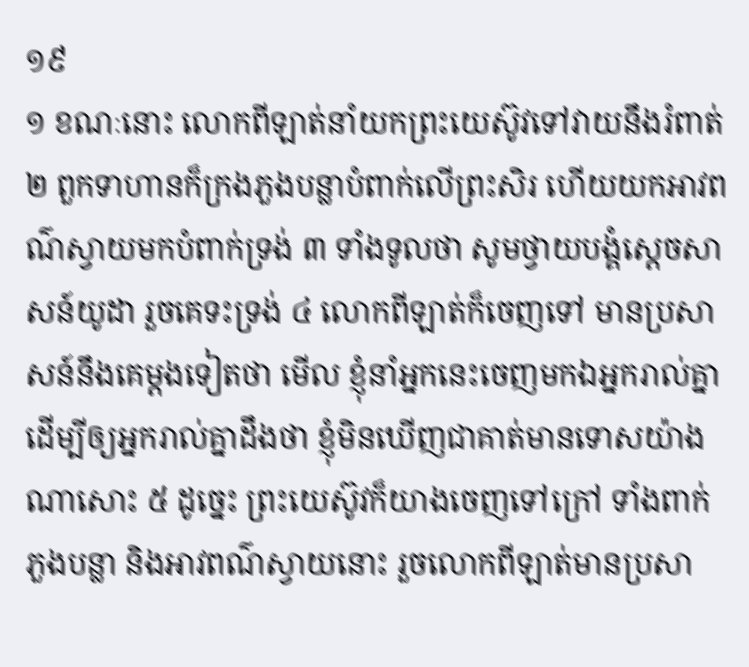១៩
១ ខណៈនោះ លោកពីឡាត់នាំយកព្រះយេស៊ូវទៅវាយនឹងរំពាត់ ២ ពួកទាហានក៏ក្រងភួងបន្លាបំពាក់លើព្រះសិរ ហើយយកអាវពណ៌ស្វាយមកបំពាក់ទ្រង់ ៣ ទាំងទូលថា សូមថ្វាយបង្គំស្តេចសាសន៍យូដា រួចគេទះទ្រង់ ៤ លោកពីឡាត់ក៏ចេញទៅ មានប្រសាសន៍នឹងគេម្តងទៀតថា មើល ខ្ញុំនាំអ្នកនេះចេញមកឯអ្នករាល់គ្នា ដើម្បីឲ្យអ្នករាល់គ្នាដឹងថា ខ្ញុំមិនឃើញជាគាត់មានទោសយ៉ាងណាសោះ ៥ ដូច្នេះ ព្រះយេស៊ូវក៏យាងចេញទៅក្រៅ ទាំងពាក់ភួងបន្លា និងអាវពណ៌ស្វាយនោះ រួចលោកពីឡាត់មានប្រសា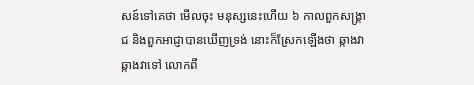សន៍ទៅគេថា មើលចុះ មនុស្សនេះហើយ ៦ កាលពួកសង្គ្រាជ និងពួកអាជ្ញាបានឃើញទ្រង់ នោះក៏ស្រែកឡើងថា ឆ្កាងវា ឆ្កាងវាទៅ លោកពី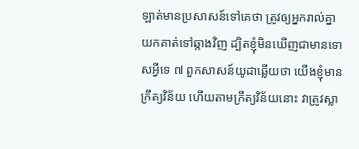ឡាត់មានប្រសាសន៍ទៅគេថា ត្រូវឲ្យអ្នករាល់គ្នាយកគាត់ទៅឆ្កាងវិញ ដ្បិតខ្ញុំមិនឃើញជាមានទោសអ្វីទេ ៧ ពួកសាសន៍យូដាឆ្លើយថា យើងខ្ញុំមានក្រឹត្យវិន័យ ហើយតាមក្រឹត្យវិន័យនោះ វាត្រូវស្លា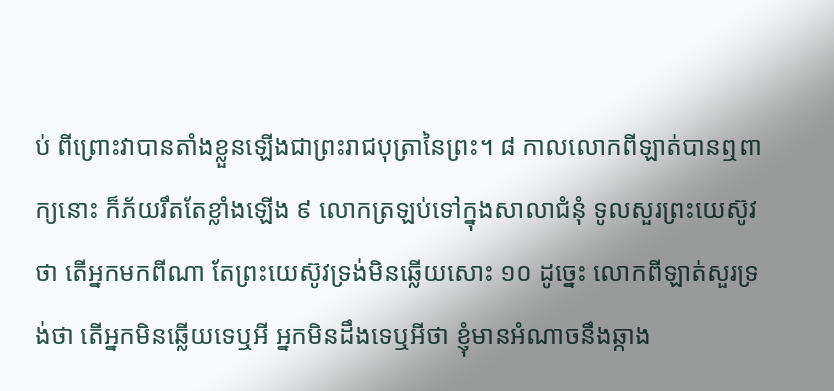ប់ ពីព្រោះវាបានតាំងខ្លួនឡើងជាព្រះរាជបុត្រានៃព្រះ។ ៨ កាលលោកពីឡាត់បានឮពាក្យនោះ ក៏ភ័យរឹតតែខ្លាំងឡើង ៩ លោកត្រឡប់ទៅក្នុងសាលាជំនុំ ទូលសួរព្រះយេស៊ូវថា តើអ្នកមកពីណា តែព្រះយេស៊ូវទ្រង់មិនឆ្លើយសោះ ១០ ដូច្នេះ លោកពីឡាត់សួរទ្រង់ថា តើអ្នកមិនឆ្លើយទេឬអី អ្នកមិនដឹងទេឬអីថា ខ្ញុំមានអំណាចនឹងឆ្កាង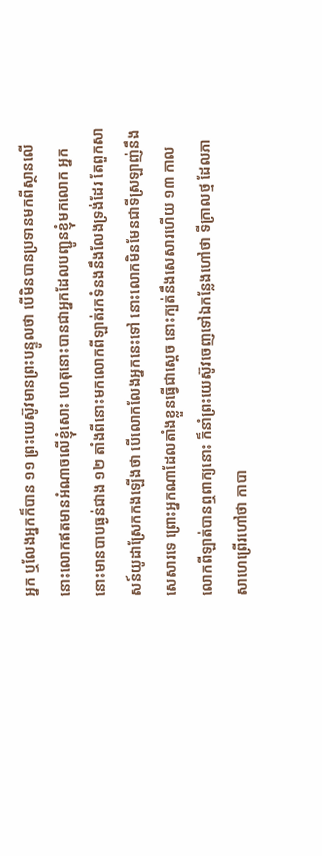អ្នក ឬលែងអ្នកក៏បាន ១១ ព្រះយេស៊ូវមានព្រះបន្ទូលថា បើមិនបានប្រទានមកពីស្ថានលើ នោះលោកឥតមានអំណាចលើខ្ញុំសោះ ហេតុនោះបានជាអ្នកដែលបញ្ជូនខ្ញុំមកលោក អ្នកនោះមានបាបធ្ងន់ជាង ១២ តាំងពីនោះមកលោកពីឡាត់រកទំនងនឹងលែងទ្រង់ដែរ តែពួកសាសន៍យូដាស្រែកកងឡើងថា បើលោកលែងអ្នកនេះទៅ នោះលោកមិនមែនជាទីស្រឡាញ់នឹងសេសារទេ ព្រោះអ្នកណាដែលតាំងខ្លួនធ្វើជាស្តេច នោះក្បត់នឹងសេសារហើយ ១៣ កាលលោកពីឡាត់បានឮពាក្យនោះ ក៏នាំព្រះយេស៊ូវចេញទៅឯកន្លែងហៅថា ទីក្រាលថ្ម ដែលភាសាហេព្រើរហៅថា កាបា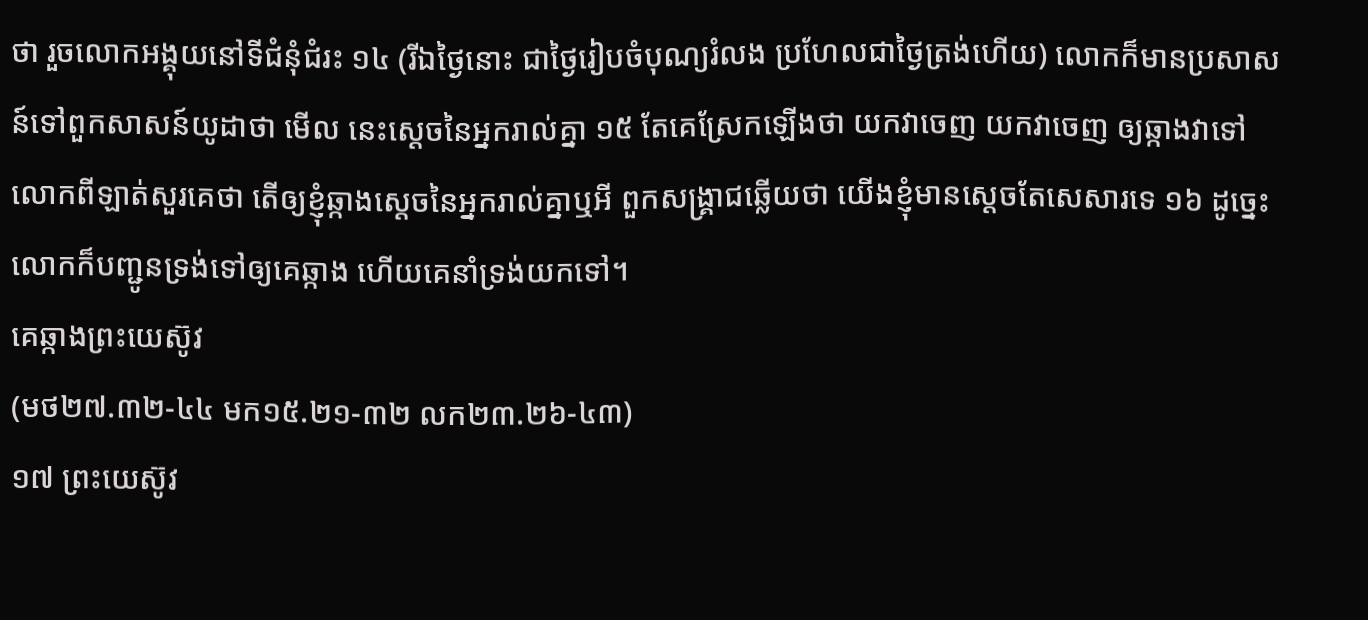ថា រួចលោកអង្គុយនៅទីជំនុំជំរះ ១៤ (រីឯថ្ងៃនោះ ជាថ្ងៃរៀបចំបុណ្យរំលង ប្រហែលជាថ្ងៃត្រង់ហើយ) លោកក៏មានប្រសាសន៍ទៅពួកសាសន៍យូដាថា មើល នេះស្តេចនៃអ្នករាល់គ្នា ១៥ តែគេស្រែកឡើងថា យកវាចេញ យកវាចេញ ឲ្យឆ្កាងវាទៅ លោកពីឡាត់សួរគេថា តើឲ្យខ្ញុំឆ្កាងស្តេចនៃអ្នករាល់គ្នាឬអី ពួកសង្គ្រាជឆ្លើយថា យើងខ្ញុំមានស្តេចតែសេសារទេ ១៦ ដូច្នេះ លោកក៏បញ្ជូនទ្រង់ទៅឲ្យគេឆ្កាង ហើយគេនាំទ្រង់យកទៅ។
គេឆ្កាងព្រះយេស៊ូវ
(មថ២៧.៣២-៤៤ មក១៥.២១-៣២ លក២៣.២៦-៤៣)
១៧ ព្រះយេស៊ូវ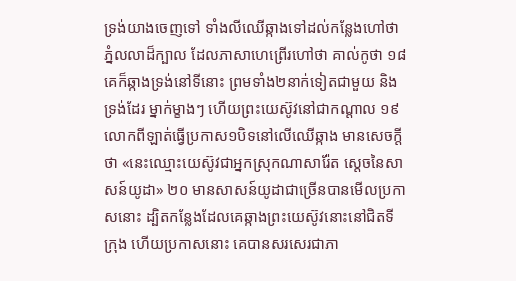ទ្រង់យាងចេញទៅ ទាំងលីឈើឆ្កាងទៅដល់កន្លែងហៅថា ភ្នំលលាដ៏ក្បាល ដែលភាសាហេព្រើរហៅថា គាល់កូថា ១៨ គេក៏ឆ្កាងទ្រង់នៅទីនោះ ព្រមទាំង២នាក់ទៀតជាមួយ និងទ្រង់ដែរ ម្នាក់ម្ខាងៗ ហើយព្រះយេស៊ូវនៅជាកណ្តាល ១៩ លោកពីឡាត់ធ្វើប្រកាស១បិទនៅលើឈើឆ្កាង មានសេចក្តីថា «នេះឈ្មោះយេស៊ូវជាអ្នកស្រុកណាសារ៉ែត ស្តេចនៃសាសន៍យូដា» ២០ មានសាសន៍យូដាជាច្រើនបានមើលប្រកាសនោះ ដ្បិតកន្លែងដែលគេឆ្កាងព្រះយេស៊ូវនោះនៅជិតទីក្រុង ហើយប្រកាសនោះ គេបានសរសេរជាភា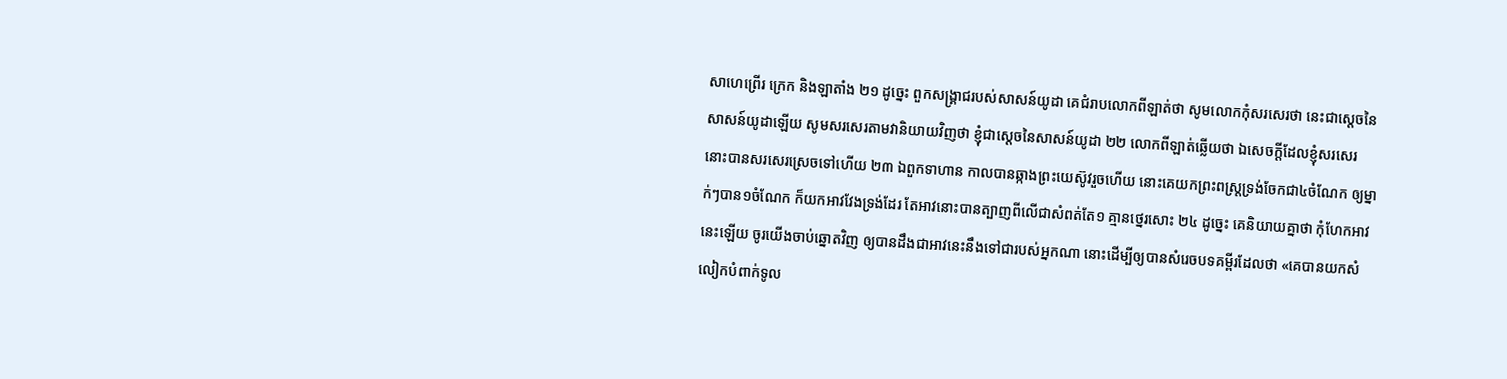សាហេព្រើរ ក្រេក និងឡាតាំង ២១ ដូច្នេះ ពួកសង្គ្រាជរបស់សាសន៍យូដា គេជំរាបលោកពីឡាត់ថា សូមលោកកុំសរសេរថា នេះជាស្តេចនៃសាសន៍យូដាឡើយ សូមសរសេរតាមវានិយាយវិញថា ខ្ញុំជាស្តេចនៃសាសន៍យូដា ២២ លោកពីឡាត់ឆ្លើយថា ឯសេចក្តីដែលខ្ញុំសរសេរ នោះបានសរសេរស្រេចទៅហើយ ២៣ ឯពួកទាហាន កាលបានឆ្កាងព្រះយេស៊ូវរួចហើយ នោះគេយកព្រះពស្ត្រទ្រង់ចែកជា៤ចំណែក ឲ្យម្នាក់ៗបាន១ចំណែក ក៏យកអាវវែងទ្រង់ដែរ តែអាវនោះបានត្បាញពីលើជាសំពត់តែ១ គ្មានថ្នេរសោះ ២៤ ដូច្នេះ គេនិយាយគ្នាថា កុំហែកអាវនេះឡើយ ចូរយើងចាប់ឆ្នោតវិញ ឲ្យបានដឹងជាអាវនេះនឹងទៅជារបស់អ្នកណា នោះដើម្បីឲ្យបានសំរេចបទគម្ពីរដែលថា «គេបានយកសំលៀកបំពាក់ទូល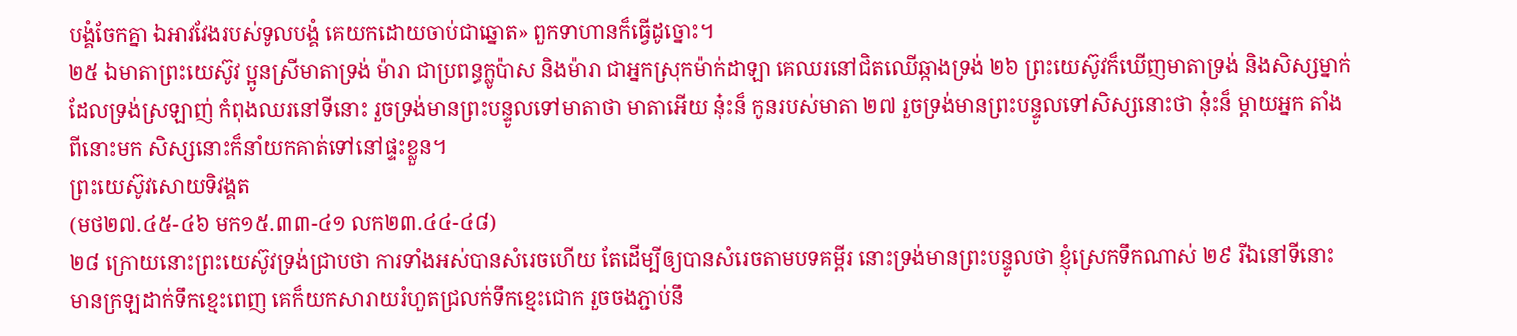បង្គំចែកគ្នា ឯអាវវែងរបស់ទូលបង្គំ គេយកដោយចាប់ជាឆ្នោត» ពួកទាហានក៏ធ្វើដូច្នោះ។
២៥ ឯមាតាព្រះយេស៊ូវ ប្អូនស្រីមាតាទ្រង់ ម៉ារា ជាប្រពន្ធក្លូប៉ាស និងម៉ារា ជាអ្នកស្រុកម៉ាក់ដាឡា គេឈរនៅជិតឈើឆ្កាងទ្រង់ ២៦ ព្រះយេស៊ូវក៏ឃើញមាតាទ្រង់ និងសិស្សម្នាក់ដែលទ្រង់ស្រឡាញ់ កំពុងឈរនៅទីនោះ រួចទ្រង់មានព្រះបន្ទូលទៅមាតាថា មាតាអើយ នុ៎ះន៏ កូនរបស់មាតា ២៧ រួចទ្រង់មានព្រះបន្ទូលទៅសិស្សនោះថា នុ៎ះន៏ ម្តាយអ្នក តាំងពីនោះមក សិស្សនោះក៏នាំយកគាត់ទៅនៅផ្ទះខ្លួន។
ព្រះយេស៊ូវសោយទិវង្គត
(មថ២៧.៤៥-៤៦ មក១៥.៣៣-៤១ លក២៣.៤៤-៤៨)
២៨ ក្រោយនោះព្រះយេស៊ូវទ្រង់ជ្រាបថា ការទាំងអស់បានសំរេចហើយ តែដើម្បីឲ្យបានសំរេចតាមបទគម្ពីរ នោះទ្រង់មានព្រះបន្ទូលថា ខ្ញុំស្រេកទឹកណាស់ ២៩ រីឯនៅទីនោះ មានក្រឡដាក់ទឹកខ្មេះពេញ គេក៏យកសារាយរំហួតជ្រលក់ទឹកខ្មេះជោក រួចចងភ្ជាប់នឹ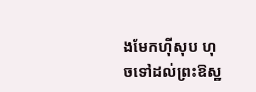ងមែកហ៊ីសុប ហុចទៅដល់ព្រះឱស្ឋ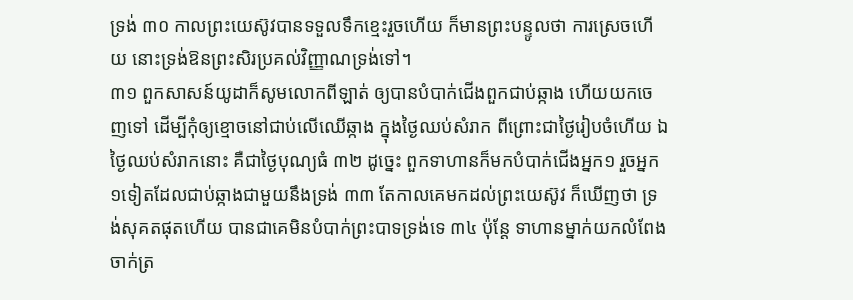ទ្រង់ ៣០ កាលព្រះយេស៊ូវបានទទួលទឹកខ្មេះរួចហើយ ក៏មានព្រះបន្ទូលថា ការស្រេចហើយ នោះទ្រង់ឱនព្រះសិរប្រគល់វិញ្ញាណទ្រង់ទៅ។
៣១ ពួកសាសន៍យូដាក៏សូមលោកពីឡាត់ ឲ្យបានបំបាក់ជើងពួកជាប់ឆ្កាង ហើយយកចេញទៅ ដើម្បីកុំឲ្យខ្មោចនៅជាប់លើឈើឆ្កាង ក្នុងថ្ងៃឈប់សំរាក ពីព្រោះជាថ្ងៃរៀបចំហើយ ឯថ្ងៃឈប់សំរាកនោះ គឺជាថ្ងៃបុណ្យធំ ៣២ ដូច្នេះ ពួកទាហានក៏មកបំបាក់ជើងអ្នក១ រួចអ្នក១ទៀតដែលជាប់ឆ្កាងជាមួយនឹងទ្រង់ ៣៣ តែកាលគេមកដល់ព្រះយេស៊ូវ ក៏ឃើញថា ទ្រង់សុគតផុតហើយ បានជាគេមិនបំបាក់ព្រះបាទទ្រង់ទេ ៣៤ ប៉ុន្តែ ទាហានម្នាក់យកលំពែងចាក់ត្រ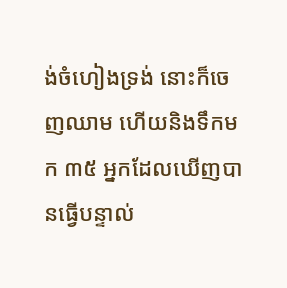ង់ចំហៀងទ្រង់ នោះក៏ចេញឈាម ហើយនិងទឹកមក ៣៥ អ្នកដែលឃើញបានធ្វើបន្ទាល់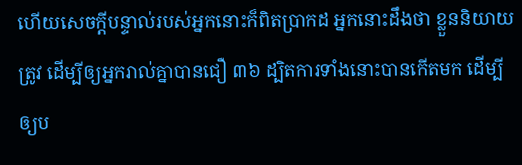ហើយសេចក្តីបន្ទាល់របស់អ្នកនោះក៏ពិតប្រាកដ អ្នកនោះដឹងថា ខ្លួននិយាយត្រូវ ដើម្បីឲ្យអ្នករាល់គ្នាបានជឿ ៣៦ ដ្បិតការទាំងនោះបានកើតមក ដើម្បីឲ្យប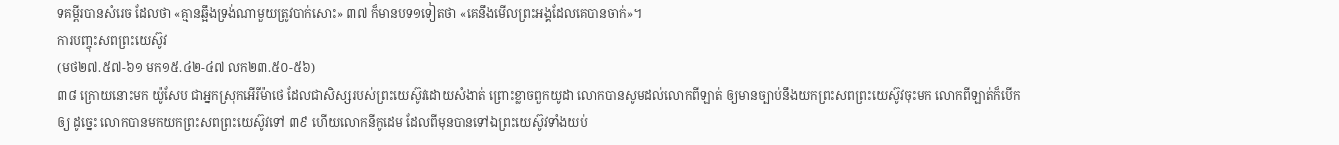ទគម្ពីរបានសំរេច ដែលថា «គ្មានឆ្អឹងទ្រង់ណាមួយត្រូវបាក់សោះ» ៣៧ ក៏មានបទ១ទៀតថា «គេនឹងមើលព្រះអង្គដែលគេបានចាក់»។
ការបញ្ចុះសពព្រះយេស៊ូវ
(មថ២៧.៥៧-៦១ មក១៥.៤២-៤៧ លក២៣.៥០-៥៦)
៣៨ ក្រោយនោះមក យ៉ូសែប ជាអ្នកស្រុកអើរីម៉ាថេ ដែលជាសិស្សរបស់ព្រះយេស៊ូវដោយសំងាត់ ព្រោះខ្លាចពួកយូដា លោកបានសូមដល់លោកពីឡាត់ ឲ្យមានច្បាប់នឹងយកព្រះសពព្រះយេស៊ូវចុះមក លោកពីឡាត់ក៏បើកឲ្យ ដូច្នេះ លោកបានមកយកព្រះសពព្រះយេស៊ូវទៅ ៣៩ ហើយលោកនីកូដេម ដែលពីមុនបានទៅឯព្រះយេស៊ូវទាំងយប់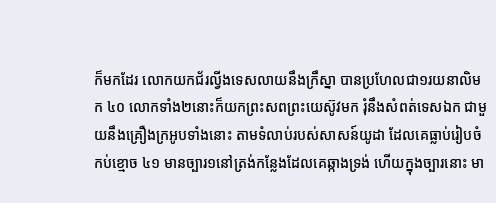ក៏មកដែរ លោកយកជ័រល្វីងទេសលាយនឹងក្រឹស្នា បានប្រហែលជា១រយនាលិមក ៤០ លោកទាំង២នោះក៏យកព្រះសពព្រះយេស៊ូវមក រុំនឹងសំពត់ទេសឯក ជាមួយនឹងគ្រឿងក្រអូបទាំងនោះ តាមទំលាប់របស់សាសន៍យូដា ដែលគេធ្លាប់រៀបចំកប់ខ្មោច ៤១ មានច្បារ១នៅត្រង់កន្លែងដែលគេឆ្កាងទ្រង់ ហើយក្នុងច្បារនោះ មា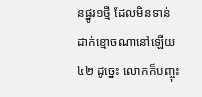នផ្នូរ១ថ្មី ដែលមិនទាន់ដាក់ខ្មោចណានៅឡើយ ៤២ ដូច្នេះ លោកក៏បញ្ចុះ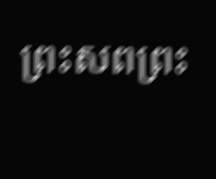ព្រះសពព្រះ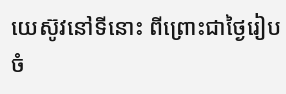យេស៊ូវនៅទីនោះ ពីព្រោះជាថ្ងៃរៀបចំ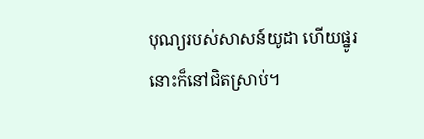បុណ្យរបស់សាសន៍យូដា ហើយផ្នូរនោះក៏នៅជិតស្រាប់។